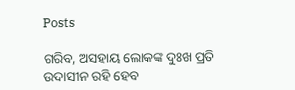Posts

ଗରିବ, ଅସହାୟ ଲୋକଙ୍କ ଦୁଃଖ ପ୍ରତି ଉଦାସୀନ ରହି ହେବ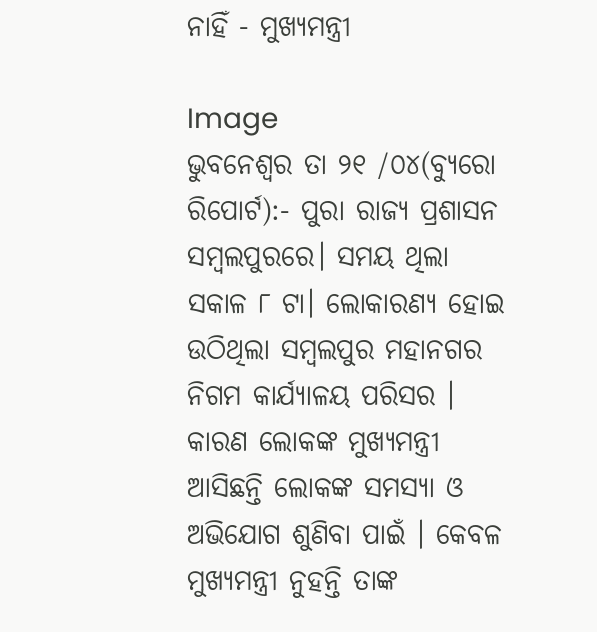ନାହିଁ - ମୁଖ୍ୟମନ୍ତ୍ରୀ

Image
ଭୁବନେଶ୍ୱର ତା ୨୧ /୦୪(ବ୍ୟୁରୋ ରିପୋର୍ଟ):- ପୁରା ରାଜ୍ୟ ପ୍ରଶାସନ ସମ୍ବଲପୁରରେ। ସମୟ ଥିଲା ସକାଳ ୮ ଟା। ଲୋକାରଣ୍ୟ ହୋଇ ଉଠିଥିଲା ସମ୍ବଲପୁର ମହାନଗର ନିଗମ କାର୍ଯ୍ୟାଳୟ ପରିସର । କାରଣ ଲୋକଙ୍କ ମୁଖ୍ୟମନ୍ତ୍ରୀ ଆସିଛନ୍ତି ଲୋକଙ୍କ ସମସ୍ୟା ଓ ଅଭିଯୋଗ ଶୁଣିବା ପାଇଁ । କେବଳ ମୁଖ୍ୟମନ୍ତ୍ରୀ ନୁହନ୍ତି ତାଙ୍କ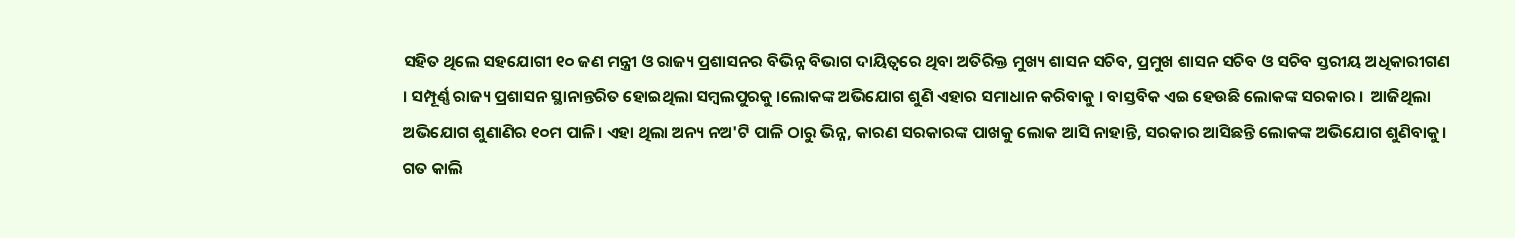ସହିତ ଥିଲେ ସହଯୋଗୀ ୧୦ ଜଣ ମନ୍ତ୍ରୀ ଓ ରାଜ୍ୟ ପ୍ରଶାସନର ବିଭିନ୍ନ ବିଭାଗ ଦାୟିତ୍ୱରେ ଥିବା ଅତିରିକ୍ତ ମୁଖ୍ୟ ଶାସନ ସଚିବ, ପ୍ରମୁଖ ଶାସନ ସଚିବ ଓ ସଚିବ ସ୍ତରୀୟ ଅଧିକାରୀଗଣ । ସମ୍ପୂର୍ଣ୍ଣ ରାଜ୍ୟ ପ୍ରଶାସନ ସ୍ଥାନାନ୍ତରିତ ହୋଇଥିଲା ସମ୍ବଲପୁରକୁ ।ଲୋକଙ୍କ ଅଭିଯୋଗ ଶୁଣି ଏହାର ସମାଧାନ କରିବାକୁ । ବାସ୍ତବିକ ଏଇ ହେଉଛି ଲୋକଙ୍କ ସରକାର ।  ଆଜିଥିଲା ଅଭିଯୋଗ ଶୁଣାଣିର ୧୦ମ ପାଳି। ଏହା ଥିଲା ଅନ୍ୟ ନଅ'ଟି ପାଳି ଠାରୁ ଭିନ୍ନ, କାରଣ ସରକାରଙ୍କ ପାଖକୁ ଲୋକ ଆସି ନାହାନ୍ତି, ସରକାର ଆସିଛନ୍ତି ଲୋକଙ୍କ ଅଭିଯୋଗ ଶୁଣିବାକୁ। ଗତ କାଲି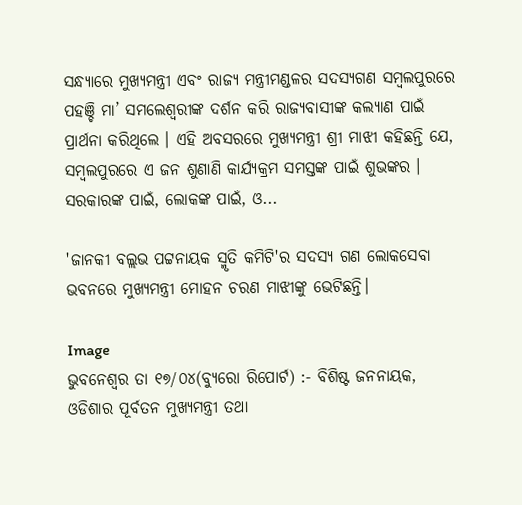ସନ୍ଧ୍ୟାରେ ମୁଖ୍ୟମନ୍ତ୍ରୀ ଏବଂ ରାଜ୍ୟ ମନ୍ତ୍ରୀମଣ୍ଡଳର ସଦସ୍ୟଗଣ ସମ୍ବଲପୁରରେ ପହଞ୍ଚି ମା’ ସମଲେଶ୍ୱରୀଙ୍କ ଦର୍ଶନ କରି ରାଜ୍ୟବାସୀଙ୍କ କଲ୍ୟାଣ ପାଇଁ ପ୍ରାର୍ଥନା କରିଥିଲେ । ଏହି ଅବସରରେ ମୁଖ୍ୟମନ୍ତ୍ରୀ ଶ୍ରୀ ମାଝୀ କହିଛନ୍ତି ଯେ, ସମ୍ବଲପୁରରେ ଏ ଜନ ଶୁଣାଣି କାର୍ଯ୍ୟକ୍ରମ ସମସ୍ତଙ୍କ ପାଇଁ ଶୁଭଙ୍କର । ସରକାରଙ୍କ ପାଇଁ, ଲୋକଙ୍କ ପାଇଁ, ଓ...

'ଜାନକୀ ବଲ୍ଲଭ ପଟ୍ଟନାୟକ ସ୍ମୃତି କମିଟି'ର ସଦସ୍ୟ ଗଣ ଲୋକସେବା ଭବନରେ ମୁଖ୍ୟମନ୍ତ୍ରୀ ମୋହନ ଚରଣ ମାଝୀଙ୍କୁ ଭେଟିଛନ୍ତି।

Image
ଭୁବନେଶ୍ୱର ତା ୧୭/୦୪(ବ୍ୟୁରୋ ରିପୋର୍ଟ) :- ବିଶିଷ୍ଟ ଜନନାୟକ, ଓଡିଶାର ପୂର୍ବତନ ମୁଖ୍ୟମନ୍ତ୍ରୀ ତଥା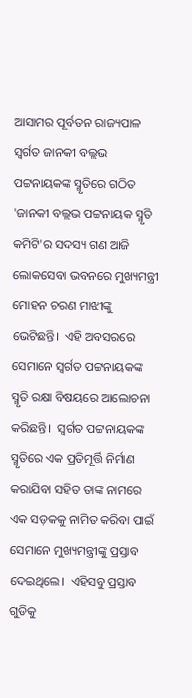ଆସାମର ପୂର୍ବତନ ରାଜ୍ୟପାଳ ସ୍ବର୍ଗତ ଜାନକୀ ବଲ୍ଲଭ ପଟ୍ଟନାୟକଙ୍କ ସ୍ମୃତିରେ ଗଠିତ 'ଜାନକୀ ବଲ୍ଲଭ ପଟ୍ଟନାୟକ ସ୍ମୃତି କମିଟି'ର ସଦସ୍ୟ ଗଣ ଆଜି ଲୋକସେବା ଭବନରେ ମୁଖ୍ୟମନ୍ତ୍ରୀ ମୋହନ ଚରଣ ମାଝୀଙ୍କୁ ଭେଟିଛନ୍ତି।  ଏହି ଅବସରରେ ସେମାନେ ସ୍ବର୍ଗତ ପଟ୍ଟନାୟକଙ୍କ ସ୍ମୃତି ରକ୍ଷା ବିଷୟରେ ଆଲୋଚନା କରିଛନ୍ତି।  ସ୍ବର୍ଗତ ପଟ୍ଟନାୟକଙ୍କ ସ୍ମୃତିରେ ଏକ ପ୍ରତିମୂର୍ତ୍ତି ନିର୍ମାଣ କରାଯିବା ସହିତ ତାଙ୍କ ନାମରେ ଏକ ସଡ଼କକୁ ନାମିତ କରିବା ପାଇଁ ସେମାନେ ମୁଖ୍ୟମନ୍ତ୍ରୀଙ୍କୁ ପ୍ରସ୍ତାବ ଦେଇଥିଲେ।  ଏହିସବୁ ପ୍ରସ୍ତାବ ଗୁଡିକୁ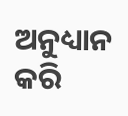ଅନୁଧ୍ୟାନ କରି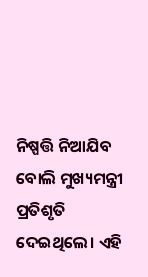ନିଷ୍ପତ୍ତି ନିଆଯିବ ବୋଲି ମୁଖ୍ୟମନ୍ତ୍ରୀ ପ୍ରତିଶୃତି ଦେଇଥିଲେ। ଏହି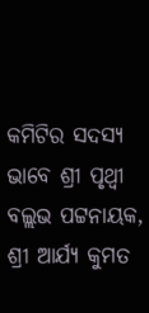କମିଟିର ସଦସ୍ୟ ଭାବେ ଶ୍ରୀ ପୃଥ୍ଵୀ ବଲ୍ଲଭ ପଟ୍ଟନାୟକ, ଶ୍ରୀ ଆର୍ଯ୍ୟ କୁମତ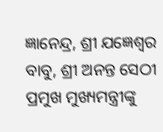ଜ୍ଞାନେନ୍ଦ୍ର, ଶ୍ରୀ ଯଜ୍ଞେଶ୍ଵର ବାବୁ, ଶ୍ରୀ ଅନନ୍ତ ସେଠୀ ପ୍ରମୁଖ ମୁଖ୍ୟମନ୍ତ୍ରୀଙ୍କୁ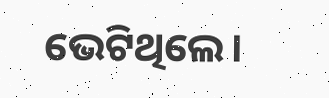ଭେଟିଥିଲେ।